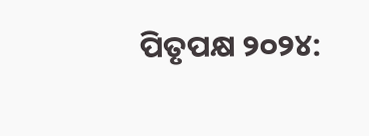ପିତୃପକ୍ଷ ୨୦୨୪: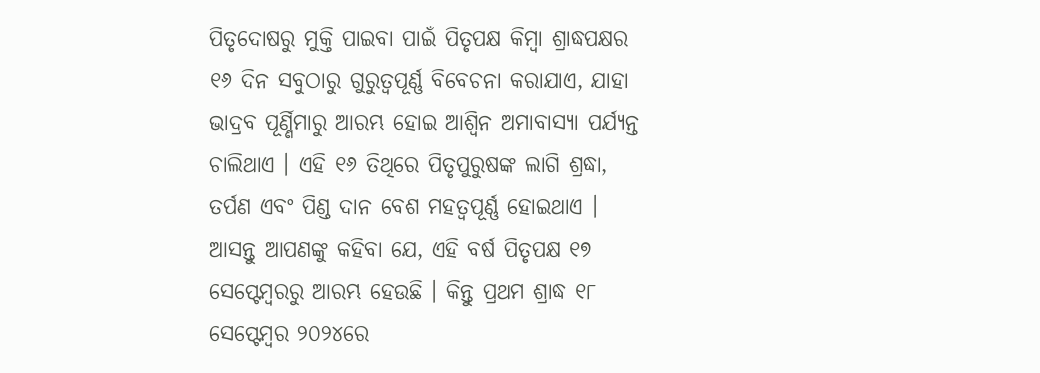ପିତୃଦୋଷରୁ ମୁକ୍ତି ପାଇବା ପାଇଁ ପିତୃପକ୍ଷ କିମ୍ବା ଶ୍ରାଦ୍ଧପକ୍ଷର ୧୬ ଦିନ ସବୁଠାରୁ ଗୁରୁତ୍ୱପୂର୍ଣ୍ଣ ବିବେଚନା କରାଯାଏ, ଯାହା ଭାଦ୍ରବ ପୂର୍ଣ୍ଣିମାରୁ ଆରମ୍ଭ ହୋଇ ଆଶ୍ୱିନ ଅମାବାସ୍ୟା ପର୍ଯ୍ୟନ୍ତ ଚାଲିଥାଏ । ଏହି ୧୬ ତିଥିରେ ପିତୃପୁରୁଷଙ୍କ ଲାଗି ଶ୍ରଦ୍ଧା, ତର୍ପଣ ଏବଂ ପିଣ୍ଡ ଦାନ ବେଶ ମହତ୍ୱପୂର୍ଣ୍ଣ ହୋଇଥାଏ ।
ଆସନ୍ତୁ ଆପଣଙ୍କୁ କହିବା ଯେ, ଏହି ବର୍ଷ ପିତୃପକ୍ଷ ୧୭ ସେପ୍ଟେମ୍ବରରୁ ଆରମ୍ଭ ହେଉଛି । କିନ୍ତୁ ପ୍ରଥମ ଶ୍ରାଦ୍ଧ ୧୮ ସେପ୍ଟେମ୍ବର ୨୦୨୪ରେ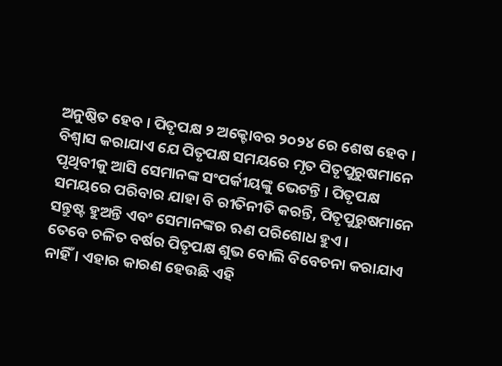ଅନୁଷ୍ଠିତ ହେବ । ପିତୃପକ୍ଷ ୨ ଅକ୍ଟୋବର ୨୦୨୪ ରେ ଶେଷ ହେବ । ବିଶ୍ୱାସ କରାଯାଏ ଯେ ପିତୃପକ୍ଷ ସମୟରେ ମୃତ ପିତୃପୁରୁଷମାନେ ପୃଥିବୀକୁ ଆସି ସେମାନଙ୍କ ସଂପର୍କୀୟଙ୍କୁ ଭେଟନ୍ତି । ପିତୃପକ୍ଷ ସମୟରେ ପରିବାର ଯାହା ବି ରୀତିନୀତି କରନ୍ତି, ପିତୃପୁରୁଷମାନେ ସନ୍ତୁଷ୍ଟ ହୁଅନ୍ତି ଏବଂ ସେମାନଙ୍କର ଋଣ ପରିଶୋଧ ହୁଏ ।
ତେବେ ଚଳିତ ବର୍ଷର ପିତୃପକ୍ଷ ଶୁଭ ବୋଲି ବିବେଚନା କରାଯାଏ ନାହିଁ । ଏହାର କାରଣ ହେଉଛି ଏହି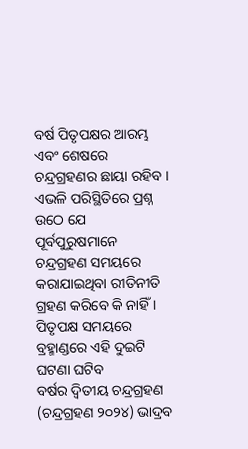ବର୍ଷ ପିତୃପକ୍ଷର ଆରମ୍ଭ ଏବଂ ଶେଷରେ ଚନ୍ଦ୍ରଗ୍ରହଣର ଛାୟା ରହିବ । ଏଭଳି ପରିସ୍ଥିତିରେ ପ୍ରଶ୍ନ ଉଠେ ଯେ ପୂର୍ବପୁରୁଷମାନେ ଚନ୍ଦ୍ରଗ୍ରହଣ ସମୟରେ କରାଯାଇଥିବା ରୀତିନୀତି ଗ୍ରହଣ କରିବେ କି ନାହିଁ ।
ପିତୃପକ୍ଷ ସମୟରେ ବ୍ରହ୍ମାଣ୍ଡରେ ଏହି ଦୁଇଟି ଘଟଣା ଘଟିବ
ବର୍ଷର ଦ୍ୱିତୀୟ ଚନ୍ଦ୍ରଗ୍ରହଣ (ଚନ୍ଦ୍ରଗ୍ରହଣ ୨୦୨୪) ଭାଦ୍ରବ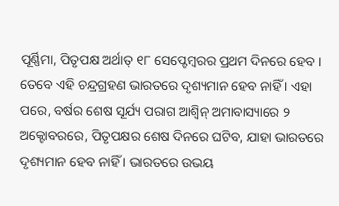ପୂର୍ଣ୍ଣିମା, ପିତୃପକ୍ଷ ଅର୍ଥାତ୍ ୧୮ ସେପ୍ଟେମ୍ବରର ପ୍ରଥମ ଦିନରେ ହେବ । ତେବେ ଏହି ଚନ୍ଦ୍ରଗ୍ରହଣ ଭାରତରେ ଦୃଶ୍ୟମାନ ହେବ ନାହିଁ । ଏହା ପରେ, ବର୍ଷର ଶେଷ ସୂର୍ଯ୍ୟ ପରାଗ ଆଶ୍ୱିନ୍ ଅମାବାସ୍ୟାରେ ୨ ଅକ୍ଟୋବରରେ, ପିତୃପକ୍ଷର ଶେଷ ଦିନରେ ଘଟିବ, ଯାହା ଭାରତରେ ଦୃଶ୍ୟମାନ ହେବ ନାହିଁ । ଭାରତରେ ଉଭୟ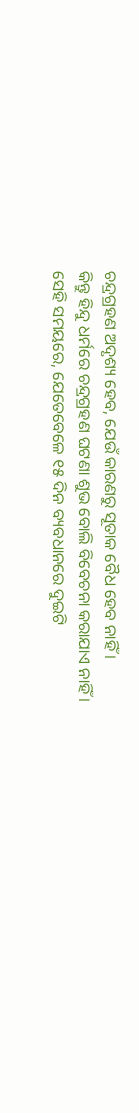ଚନ୍ଦ୍ରଗ୍ରହଣ ଅଦୃଶ୍ୟ ହେବ, ଯେଉଁ କାରଣରୁ ସୂତାକ ବୈଧ ହେବ ନାହିଁ ।
କିନ୍ତୁ ହିନ୍ଦୁ ଧର୍ମରେ ଚନ୍ଦ୍ରଗ୍ରହଣ ଘଟଣା ଶୁଭ ବୋଲି ବିବେଚନା କରାଯାଏ ନାହିଁ । ସେହି ସମୟରେ, ଯେତେବେଳେ ୧୫ ଦିନ ବ୍ୟବଧାନରେ ଦୁଇଟି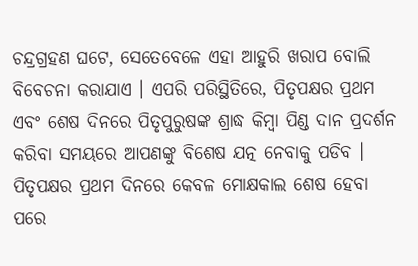ଚନ୍ଦ୍ରଗ୍ରହଣ ଘଟେ, ସେତେବେଳେ ଏହା ଆହୁରି ଖରାପ ବୋଲି ବିବେଚନା କରାଯାଏ । ଏପରି ପରିସ୍ଥିତିରେ, ପିତୃପକ୍ଷର ପ୍ରଥମ ଏବଂ ଶେଷ ଦିନରେ ପିତୃପୁରୁଷଙ୍କ ଶ୍ରାଦ୍ଧ କିମ୍ବା ପିଣ୍ଡ ଦାନ ପ୍ରଦର୍ଶନ କରିବା ସମୟରେ ଆପଣଙ୍କୁ ବିଶେଷ ଯତ୍ନ ନେବାକୁ ପଡିବ ।
ପିତୃପକ୍ଷର ପ୍ରଥମ ଦିନରେ କେବଳ ମୋକ୍ଷକାଲ ଶେଷ ହେବା ପରେ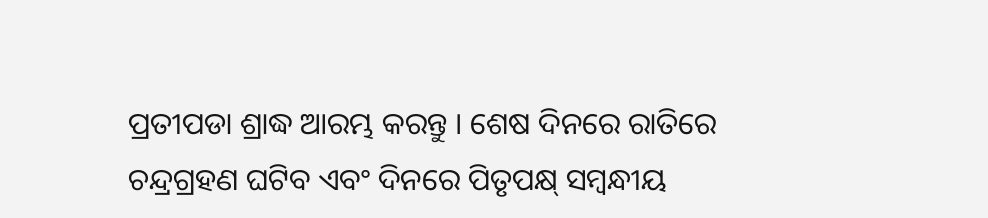ପ୍ରତୀପଡା ଶ୍ରାଦ୍ଧ ଆରମ୍ଭ କରନ୍ତୁ । ଶେଷ ଦିନରେ ରାତିରେ ଚନ୍ଦ୍ରଗ୍ରହଣ ଘଟିବ ଏବଂ ଦିନରେ ପିତୃପକ୍ଷ୍ ସମ୍ବନ୍ଧୀୟ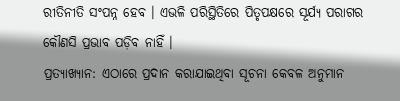ରୀତିନୀତି ସଂପନ୍ନ ହେବ । ଏଭଳି ପରିସ୍ଥିତିରେ ପିତୃପକ୍ଷରେ ସୂର୍ଯ୍ୟ ପରାଗର କୌଣସି ପ୍ରଭାବ ପଡ଼ିବ ନାହିଁ ।
ପ୍ରତ୍ୟାଖ୍ୟାନ: ଏଠାରେ ପ୍ରଦାନ କରାଯାଇଥିବା ସୂଚନା କେବଳ ଅନୁମାନ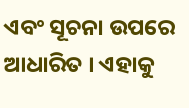ଏବଂ ସୂଚନା ଉପରେ ଆଧାରିତ । ଏହାକୁ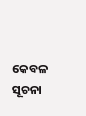କେବଳ ସୂଚନା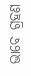ଭାବେ ଗ୍ରହଣ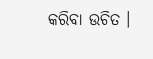କରିବା ଉଚିତ ।